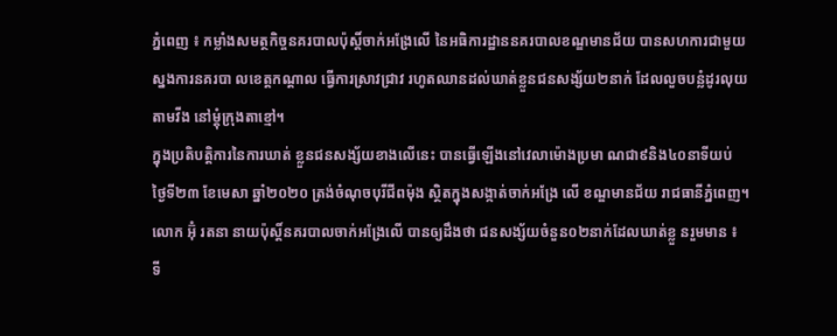ភ្នំពេញ ៖ កម្លាំងសមត្ថកិច្ចនគរបាលប៉ុស្ដិ៍ចាក់អង្រែលើ នៃអធិការដ្ឋាននគរបាលខណ្ឌមានជ័យ បានសហការជាមួយស្នងការនគរបា លខេត្តកណ្ដាល ធ្វើការស្រាវជ្រាវ រហូតឈានដល់ឃាត់ខ្លួនជនសង្ស័យ២នាក់ ដែលលួចបន្លំដូរលុយតាមវីង នៅម្តុំក្រុងតាខ្មៅ។
ក្នុងប្រតិបត្តិការនៃការឃាត់ ខ្លួនជនសង្ស័យខាងលើនេះ បានធ្វើឡើងនៅវេលាម៉ោងប្រមា ណជា៩និង៤០នាទីយប់ ថ្ងៃទី២៣ ខែមេសា ឆ្នាំ២០២០ ត្រង់ចំណុចបុរីជីពម៉ុង ស្ថិតក្នុងសង្កាត់ចាក់អង្រែ លើ ខណ្ឌមានជ័យ រាជធានីភ្នំពេញ។
លោក អ៊ុំ រតនា នាយប៉ុស្ដិ៍នគរបាលចាក់អង្រែលេី បានឲ្យដឹងថា ជនសង្ស័យចំនួន០២នាក់ដែលឃាត់ខ្លួ នរួមមាន ៖ ទី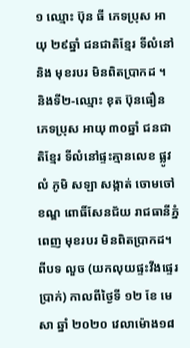១ ឈ្មោះ ប៊ុន ធី ភេទប្រុស អាយុ ២៩ឆ្នាំ ជនជាតិខ្មែរ ទីលំនៅ និង មុខរបរ មិនពិតប្រាកដ ។
និងទី២-ឈ្មោះ ខុត ប៊ុនធឿន ភេទប្រុស អាយុ ៣០ឆ្នាំ ជនជាតិខ្មែរ ទីលំនៅផ្ទះគ្មានលេខ ផ្លូវលំ ភូមិ សឡា សង្កាត់ ចោមចៅ ខណ្ឌ ពោធិ៍សែនជ័យ រាជធានីភ្នំពេញ មុខរបរ មិនពិតប្រាកដ។ ពីបទ លួច (យកលុយផ្ទះវីងផ្ទេរប្រាក់) កាលពីថ្ងៃទី ១២ ខែ មេសា ឆ្នាំ ២០២០ វេលាម៉ោង១៨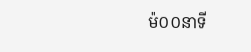ម៉០០នាទី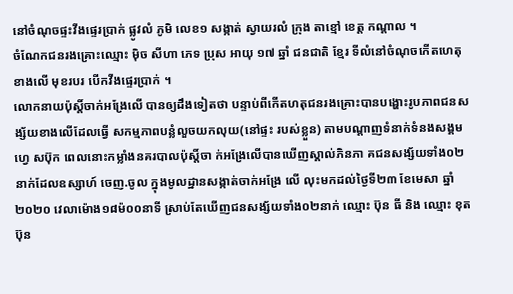នៅចំណុចផ្ទះវីងផ្ទេរប្រាក់ ផ្លូវលំ ភូមិ លេខ១ សង្កាត់ ស្វាយរលំ ក្រុង តាខ្មៅ ខេត្ត កណ្តាល ។
ចំណែកជនរងគ្រោះឈ្មោះ ម៉ិច សីហា ភេទ ប្រុស អាយុ ១៧ ឆ្នាំ ជនជាតិ ខ្មែរ ទីលំនៅចំណុចកើតហេតុខាងលើ មុខរបរ បើកវីងផ្ទេរប្រាក់ ។
លោកនាយប៉ុស្ដិ៍ចាក់អង្រែលេី បានឲ្យដឹងទៀតថា បន្ទាប់ពីកើតហតុជនរងគ្រោះបានបង្ហោះរូបភាពជនសង្ស័យខាងលើដែលធ្វើ សកម្មភាពបន្លំលួចយកលុយ(នៅផ្ទះ របស់ខ្លួន) តាមបណ្តាញទំនាក់ទំនងសង្គមហ្វេ សប៊ុក ពេលនោះកម្លាំងនគរបាលប៉ុស្តិ៍ចា ក់អង្រែលើបានឃើញស្គាល់ភិនភា គជនសង្ស័យទាំង០២នាក់ដែលឧស្សាហ៍ ចេញ.ចូល ក្នុងមូលដ្ឋានសង្កាត់ចាក់អង្រែ លើ លុះមកដល់ថ្ងៃទី២៣ ខែមេសា ឆ្នាំ ២០២០ វេលាម៉ោង១៨ម៉០០នាទី ស្រាប់តែឃើញជនសង្ស័យទាំង០២នាក់ ឈ្មោះ ប៊ុន ធី និង ឈ្មោះ ខុត ប៊ុន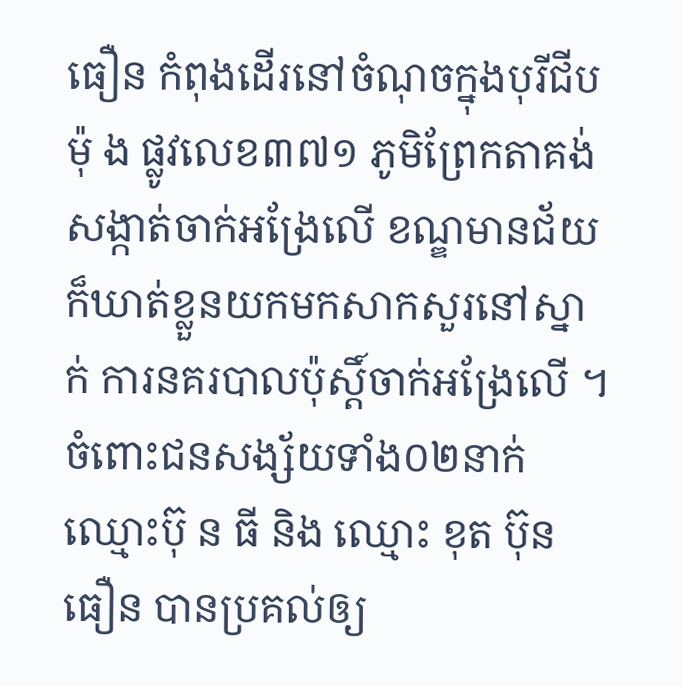ធឿន កំពុងដើរនៅចំណុចក្នុងបុរីជីបម៉ុ ង ផ្លូវលេខ៣៧១ ភូមិព្រែកតាគង់ សង្កាត់ចាក់អង្រែលើ ខណ្ឌមានជ័យ ក៏ឃាត់ខ្លួនយកមកសាកសួរនៅស្នាក់ ការនគរបាលប៉ុស្តិ៍ចាក់អង្រែលើ ។
ចំពោះជនសង្ស័យទាំង០២នាក់ឈ្មោះប៊ុ ន ធី និង ឈ្មោះ ខុត ប៊ុនធឿន បានប្រគល់ឲ្យ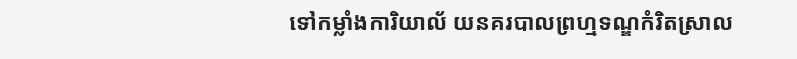ទៅកម្លាំងការិយាល័ យនគរបាលព្រហ្មទណ្ឌកំរិតស្រាល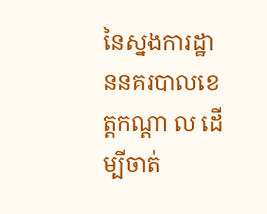នៃស្នងការដ្ឋាននគរបាលខេត្តកណ្តា ល ដើម្បីចាត់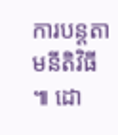ការបន្តតាមនីតិវិធី ៕ ដោ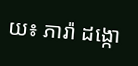យ៖ ភារ៉ា ដង្កោ